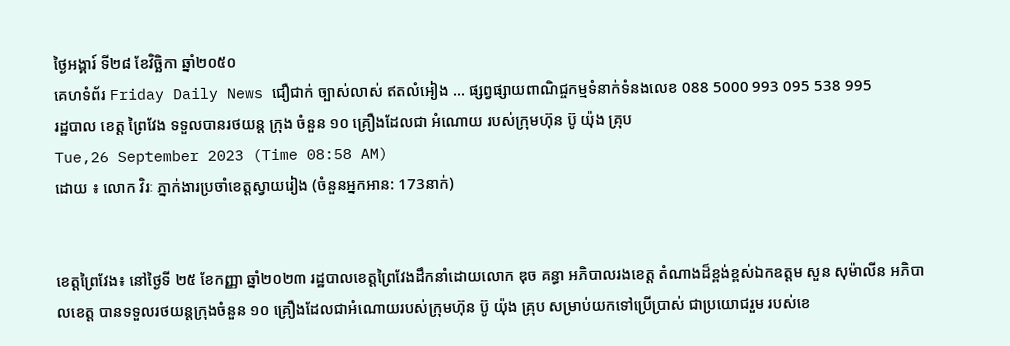ថ្ងៃអង្គារ៍ ទី២៨ ខែវិច្ឆិកា ឆ្នាំ២០៥០
គេហទំព័រ Friday Daily News ជឿជាក់ ច្បាស់លាស់ ឥតលំអៀង ... ផ្សព្វផ្សាយពាណិជ្ចកម្មទំនាក់ទំនងលេខ 088 5000 993 095 538 995
រដ្ឋបាល ខេត្ត ព្រៃវែង ទទួលបានរថយន្ត ក្រុង ចំនួន ១០ គ្រឿងដែលជា អំណោយ របស់ក្រុមហ៊ុន ប៊ូ យ៉ុង គ្រុប
Tue,26 September 2023 (Time 08:58 AM)
ដោយ ៖ លោក វិរៈ ភ្នាក់ងារប្រចាំខេត្តស្វាយរៀង (ចំនួនអ្នកអាន: 173នាក់)


ខេត្តព្រៃវែង៖ នៅថ្ងៃទី ២៥ ខែកញ្ញា ឆ្នាំ២០២៣ រដ្ឋបាលខេត្តព្រៃវែងដឹកនាំដោយលោក ឌុច គន្ធា អភិបាលរងខេត្ត តំណាងដ៏ខ្ពង់ខ្ពស់ឯកឧត្តម សួន សុម៉ាលីន អភិបាលខេត្ត បានទទួលរថយន្តក្រុងចំនួន ១០ គ្រឿងដែលជាអំណោយរបស់ក្រុមហ៊ុន ប៊ូ យ៉ុង គ្រុប សម្រាប់យកទៅប្រើប្រាស់ ជាប្រយោជរួម របស់ខេ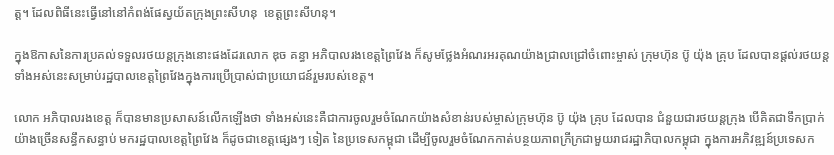ត្ត។ ដែលពិធីនេះធ្វើនៅនៅកំពង់ផែស្វយ័តក្រុងព្រះសីហនុ  ខេត្តព្រះសីហនុ។

ក្នុងឱកាសនៃការប្រគល់ទទួលរថយន្តក្រុងនោះផងដែរលោក ឌុច គន្ធា អភិបាលរងខេត្តព្រៃវែង ក៏សូមថ្លែងអំណរអរគុណយ៉ាងជ្រាលជ្រៅចំពោះម្ចាស់ ក្រុមហ៊ុន ប៊ូ យ៉ុង គ្រុប ដែលបានផ្ដល់រថយន្តទាំងអស់នេះសម្រាប់រដ្ឋបាលខេត្តព្រៃវែងក្នុងការប្រើប្រាស់ជាប្រយោជន៍រួមរបស់ខេត្ត។

លោក អភិបាលរងខេត្ត ក៏បានមានប្រសាសន៍លើកឡើងថា ទាំងអស់នេះគឺជាការចូលរួមចំណែកយ៉ាងសំខាន់របស់ម្ចាស់ក្រុមហ៊ុន ប៊ូ យ៉ុង គ្រុប ដែលបាន ជំនួយជារថយន្តក្រុង បើគិតជាទឹកប្រាក់យ៉ាងច្រើនសន្ធឹកសន្ធាប់ មករដ្ឋបាលខេត្តព្រៃវែង ក៏ដូចជាខេត្តផ្សេងៗ ទៀត នៃប្រទេសកម្ពុជា ដើម្បីចូលរួមចំណែកកាត់បន្ថយភាពក្រីក្រជាមួយរាជរដ្ឋាភិបាលកម្ពុជា ក្នុងការអភិវឌ្ឍន៍ប្រទេសក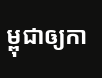ម្ពុជាឲ្យកា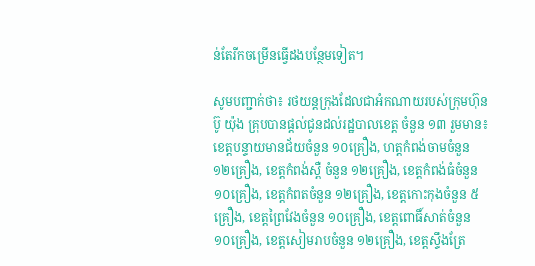ន់តែរីកចម្រើនធ្វើដងបន្ថែមទៀត។

សូមបញ្ជាក់ថា៖ រថយន្តក្រុងដែលជាអំកណាយរបស់ក្រុមហ៊ុន ប៊ូ យ៉ុង គ្រុបបានផ្តល់ជូនដល់រដ្ឋបាលខេត្ត ចំនួន ១៣ រួមមាន៖ ខេត្តបន្ទាយមានជ័យចំនួន ១០គ្រឿង, ហត្តកំពង់ចាមចំនួន ១២គ្រឿង, ខេត្តកំពង់ស្ពឺ ចំនួន ១២គ្រឿង, ខេត្តកំពង់ធំចំនួន ១០គ្រឿង, ខេត្តកំពតចំនួន ១២គ្រឿង, ខេត្តកោះកុងចំនួន ៥គ្រឿង, ខេត្តព្រៃវែងចំនួន ១០គ្រឿង, ខេត្តពោធិ៍សាត់ចំនួន ១០គ្រឿង, ខេត្តសៀមរាបចំនួន ១២គ្រឿង, ខេត្តស្ទឹងត្រែ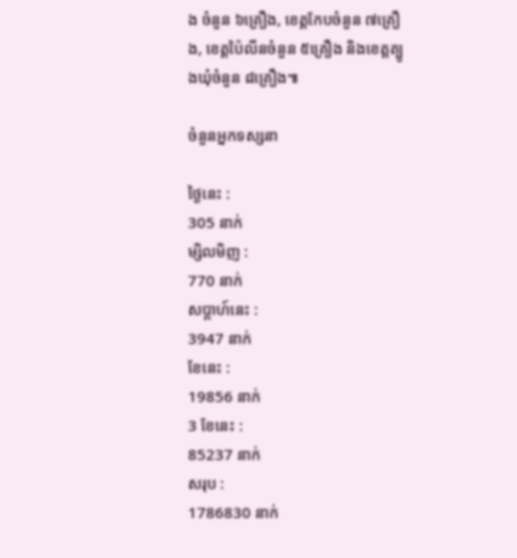ង ចំនួន ៦គ្រឿង, ខេត្តកែបចំនួន ៧គ្រឿង, ខេត្តប៉ៃលីនចំនួន ៥គ្រឿង និងខេត្តត្បូងឃុំចំនួន ៨គ្រឿង៕

ចំនួនអ្នកទស្សនា

ថ្ងៃនេះ :
305 នាក់
ម្សិលមិញ :
770 នាក់
សប្តាហ៍នេះ :
3947 នាក់
ខែនេះ :
19856 នាក់
3 ខែនេះ :
85237 នាក់
សរុប :
1786830 នាក់